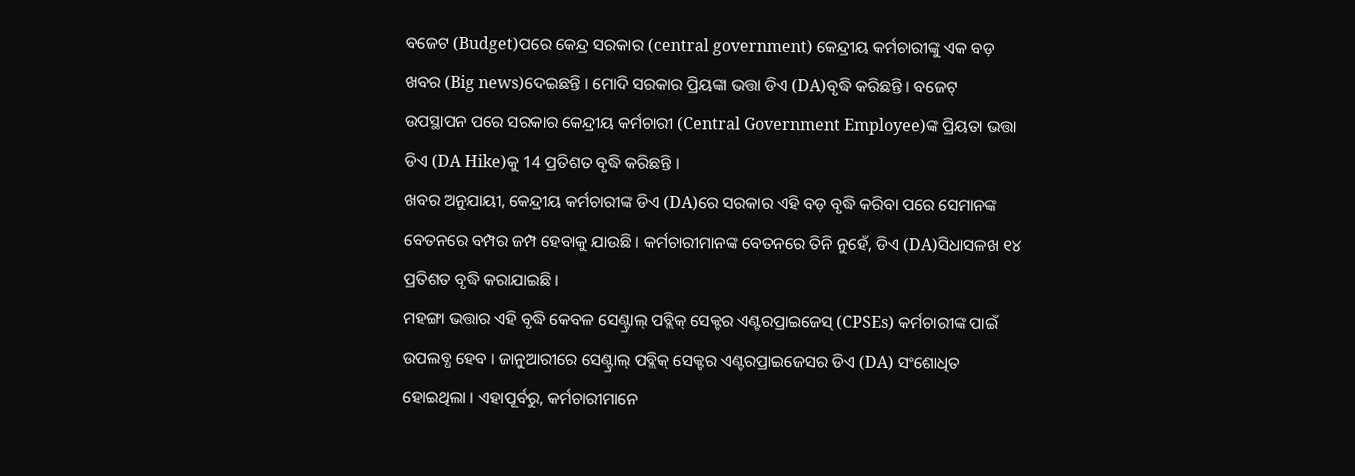ବଜେଟ (Budget)ପରେ କେନ୍ଦ୍ର ସରକାର (central government) କେନ୍ଦ୍ରୀୟ କର୍ମଚାରୀଙ୍କୁ ଏକ ବଡ଼ ଖବର (Big news)ଦେଇଛନ୍ତି । ମୋଦି ସରକାର ପ୍ରିୟଙ୍କା ଭତ୍ତା ଡିଏ (DA)ବୃଦ୍ଧି କରିଛନ୍ତି । ବଜେଟ୍ ଉପସ୍ଥାପନ ପରେ ସରକାର କେନ୍ଦ୍ରୀୟ କର୍ମଚାରୀ (Central Government Employee)ଙ୍କ ପ୍ରିୟତା ଭତ୍ତା ଡିଏ (DA Hike)କୁ 14 ପ୍ରତିଶତ ବୃଦ୍ଧି କରିଛନ୍ତି ।
ଖବର ଅନୁଯାୟୀ, କେନ୍ଦ୍ରୀୟ କର୍ମଚାରୀଙ୍କ ଡିଏ (DA)ରେ ସରକାର ଏହି ବଡ଼ ବୃଦ୍ଧି କରିବା ପରେ ସେମାନଙ୍କ ବେତନରେ ବମ୍ପର ଜମ୍ପ ହେବାକୁ ଯାଉଛି । କର୍ମଚାରୀମାନଙ୍କ ବେତନରେ ତିନି ନୁହେଁ, ଡିଏ (DA)ସିଧାସଳଖ ୧୪ ପ୍ରତିଶତ ବୃଦ୍ଧି କରାଯାଇଛି ।
ମହଙ୍ଗା ଭତ୍ତାର ଏହି ବୃଦ୍ଧି କେବଳ ସେଣ୍ଟ୍ରାଲ୍ ପବ୍ଲିକ୍ ସେକ୍ଟର ଏଣ୍ଟରପ୍ରାଇଜେସ୍ (CPSEs) କର୍ମଚାରୀଙ୍କ ପାଇଁ ଉପଲବ୍ଧ ହେବ । ଜାନୁଆରୀରେ ସେଣ୍ଟ୍ରାଲ୍ ପବ୍ଲିକ୍ ସେକ୍ଟର ଏଣ୍ଟରପ୍ରାଇଜେସର ଡିଏ (DA) ସଂଶୋଧିତ ହୋଇଥିଲା । ଏହାପୂର୍ବରୁ, କର୍ମଚାରୀମାନେ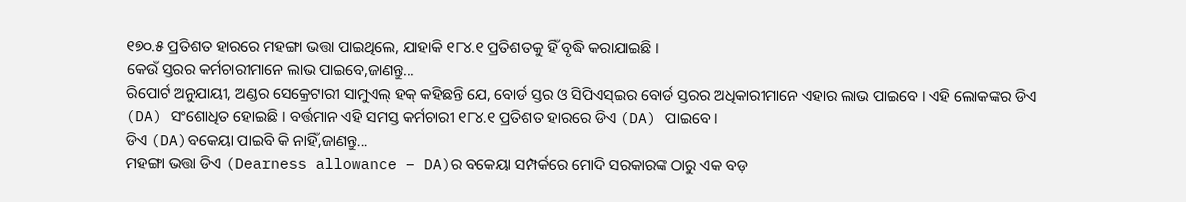୧୭୦.୫ ପ୍ରତିଶତ ହାରରେ ମହଙ୍ଗା ଭତ୍ତା ପାଇଥିଲେ, ଯାହାକି ୧୮୪.୧ ପ୍ରତିଶତକୁ ହିଁ ବୃଦ୍ଧି କରାଯାଇଛି ।
କେଉଁ ସ୍ତରର କର୍ମଚାରୀମାନେ ଲାଭ ପାଇବେ,ଜାଣନ୍ତୁ...
ରିପୋର୍ଟ ଅନୁଯାୟୀ, ଅଣ୍ଡର ସେକ୍ରେଟାରୀ ସାମୁଏଲ୍ ହକ୍ କହିଛନ୍ତି ଯେ, ବୋର୍ଡ ସ୍ତର ଓ ସିପିଏସ୍ଇର ବୋର୍ଡ ସ୍ତରର ଅଧିକାରୀମାନେ ଏହାର ଲାଭ ପାଇବେ । ଏହି ଲୋକଙ୍କର ଡିଏ (DA) ସଂଶୋଧିତ ହୋଇଛି । ବର୍ତ୍ତମାନ ଏହି ସମସ୍ତ କର୍ମଚାରୀ ୧୮୪.୧ ପ୍ରତିଶତ ହାରରେ ଡିଏ (DA) ପାଇବେ ।
ଡିଏ (DA)ବକେୟା ପାଇବି କି ନାହିଁ,ଜାଣନ୍ତୁ...
ମହଙ୍ଗା ଭତ୍ତା ଡିଏ (Dearness allowance – DA)ର ବକେୟା ସମ୍ପର୍କରେ ମୋଦି ସରକାରଙ୍କ ଠାରୁ ଏକ ବଡ଼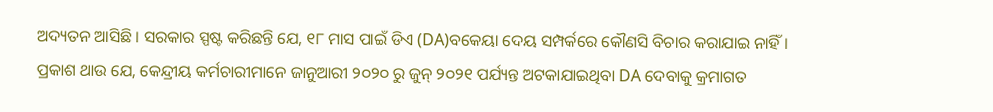ଅଦ୍ୟତନ ଆସିଛି । ସରକାର ସ୍ପଷ୍ଟ କରିଛନ୍ତି ଯେ, ୧୮ ମାସ ପାଇଁ ଡିଏ (DA)ବକେୟା ଦେୟ ସମ୍ପର୍କରେ କୌଣସି ବିଚାର କରାଯାଇ ନାହିଁ ।
ପ୍ରକାଶ ଥାଉ ଯେ, କେନ୍ଦ୍ରୀୟ କର୍ମଚାରୀମାନେ ଜାନୁଆରୀ ୨୦୨୦ ରୁ ଜୁନ୍ ୨୦୨୧ ପର୍ଯ୍ୟନ୍ତ ଅଟକାଯାଇଥିବା DA ଦେବାକୁ କ୍ରମାଗତ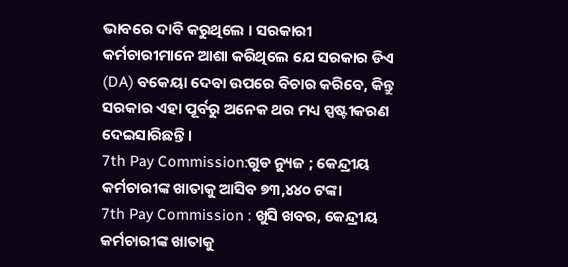ଭାବରେ ଦାବି କରୁଥିଲେ । ସରକାରୀ କର୍ମଚାରୀମାନେ ଆଶା କରିଥିଲେ ଯେ ସରକାର ଡିଏ (DA) ବକେୟା ଦେବା ଉପରେ ବିଚାର କରିବେ, କିନ୍ତୁ ସରକାର ଏହା ପୂର୍ବରୁ ଅନେକ ଥର ମଧ୍ୟ ସ୍ପଷ୍ଟୀକରଣ ଦେଇସାରିଛନ୍ତି ।
7th Pay Commission:ଗୁଡ ନ୍ୟୁଜ ; କେନ୍ଦ୍ରୀୟ କର୍ମଚାରୀଙ୍କ ଖାତାକୁ ଆସିବ ୭୩,୪୪୦ ଟଙ୍କା
7th Pay Commission : ଖୁସି ଖବର, କେନ୍ଦ୍ରୀୟ କର୍ମଚାରୀଙ୍କ ଖାତାକୁ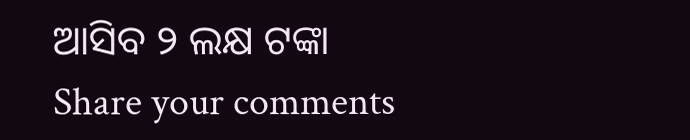ଆସିବ ୨ ଲକ୍ଷ ଟଙ୍କା
Share your comments